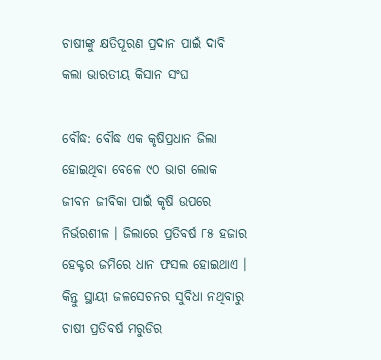ଚାଷୀଙ୍କୁ କ୍ଷତିପୂରଣ ପ୍ରଦାନ ପାଇଁ ଦାବି କଲା ଭାରତୀୟ କିସାନ ସଂଘ

ବୌଦ୍ଧ: ବୌଦ୍ଧ ଏକ କୃଷିପ୍ରଧାନ ଜିଲା ହୋଇଥିବା ବେଳେ ୯୦ ଭାଗ ଲୋକ ଜୀବନ ଜୀବିକା ପାଇଁ କୃଷି ଉପରେ ନିର୍ଭରଶୀଳ । ଜିଲାରେ ପ୍ରତିବର୍ଷ ୮୫ ହଜାର ହେକ୍ଟର ଜମିରେ ଧାନ ଫସଲ ହୋଇଥାଏ । କିନ୍ତୁ ସ୍ଥାୟୀ ଜଳସେଚନର ସୁବିଧା ନଥିବାରୁ ଚାଷୀ ପ୍ରତିବର୍ଷ ମରୁଡିର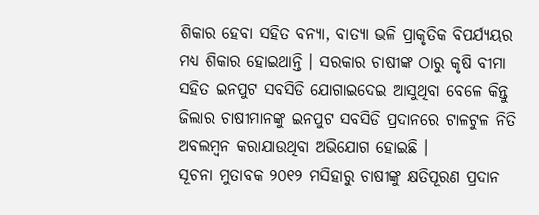ଶିକାର ହେବା ସହିତ ବନ୍ୟା, ବାତ୍ୟା ଭଳି ପ୍ରାକୃତିକ ବିପର୍ଯ୍ୟୟର ମଧ୍ୟ ଶିକାର ହୋଇଥାନ୍ତି । ସରକାର ଚାଷୀଙ୍କ ଠାରୁ କୃଷି ବୀମା ସହିତ ଇନପୁଟ ସବସିଡି ଯୋଗାଇଦେଇ ଆସୁଥିବା ବେଳେ କିନ୍ତୁ ଜିଲାର ଚାଷୀମାନଙ୍କୁ ଇନପୁଟ ସବସିଡି ପ୍ରଦାନରେ ଟାଳଟୁଳ ନିତି ଅବଲମ୍ବନ କରାଯାଉଥିବା ଅଭିଯୋଗ ହୋଇଛି ।
ସୂଚନା ମୁତାବକ ୨୦୧୨ ମସିହାରୁ ଚାଷୀଙ୍କୁ କ୍ଷତିପୂରଣ ପ୍ରଦାନ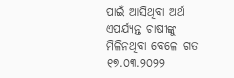ପାଇଁ ଆସିଥିବା ଅର୍ଥ ଏପର୍ଯ୍ୟନ୍ତ ଚାଷୀଙ୍କୁ ମିଳିନଥିବା ବେଳେ ଗତ ୧୭.୦୩.୨୦୨୨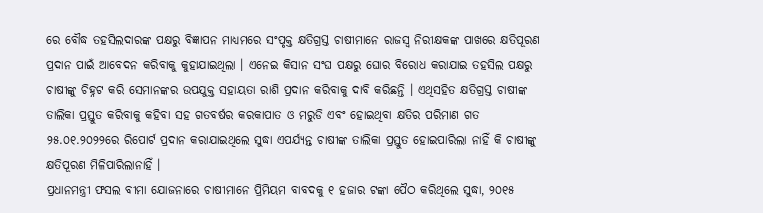ରେ ବୌଦ୍ଧ ତହସିଲଦାରଙ୍କ ପକ୍ଷରୁ ବିଜ୍ଞାପନ ମାଧ୍ୟମରେ ସଂପୃକ୍ତ କ୍ଷତିଗ୍ରସ୍ତ ଚାଷୀମାନେ ରାଜସ୍ୱ ନିରୀକ୍ଷକଙ୍କ ପାଖରେ କ୍ଷତିପୂରଣ ପ୍ରଦାନ ପାଇଁ ଆବେଦନ କରିବାକୁ କୁହାଯାଇଥିଲା । ଏନେଇ କିସାନ ସଂଘ ପକ୍ଷରୁ ଘୋର ବିରୋଧ କରାଯାଇ ତହସିଲ ପକ୍ଷରୁ ଚାଷୀଙ୍କୁ ଚିହ୍ନଟ କରି ସେମାନଙ୍କର ଉପଯୁକ୍ତ ସହାୟତା ରାଶି ପ୍ରଦାନ କରିବାକୁ ଦାବି କରିଛନ୍ତି । ଏଥିସହିତ କ୍ଷତିଗ୍ରସ୍ତ ଚାଷୀଙ୍କ ତାଲିକା ପ୍ରସ୍ତୁତ କରିବାକୁ କହିବା ସହ ଗତବର୍ଷର କରକାପାତ ଓ ମରୁଡି ଏବଂ ହୋଇଥିବା କ୍ଷତିର ପରିମାଣ ଗତ ୨୫.୦୧.୨୦୨୨ରେ ରିପୋର୍ଟ ପ୍ରଦାନ କରାଯାଇଥିଲେ ସୁଦ୍ଧା ଏପର୍ଯ୍ୟନ୍ତ ଚାଷୀଙ୍କ ତାଲିକା ପ୍ରସ୍ତୁତ ହୋଇପାରିଲା ନାହିଁ କି ଚାଷୀଙ୍କୁ କ୍ଷତିପୂରଣ ମିଳିପାରିଲାନାହିଁ ।
ପ୍ରଧାନମନ୍ତ୍ରୀ ଫସଲ ବୀମା ଯୋଜନାରେ ଚାଷୀମାନେ ପ୍ରିମିୟମ ବାବଦକୁ ୧ ହଜାର ଟଙ୍କା ପୈଠ କରିଥିଲେ ସୁଦ୍ଧା, ୨୦୧୫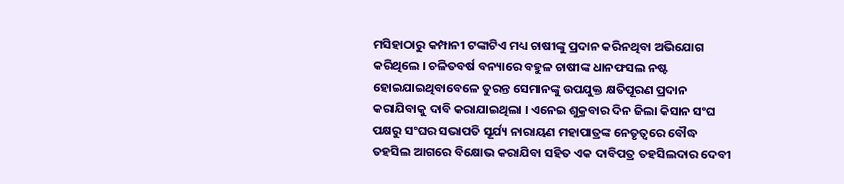ମସିହାଠାରୁ କମ୍ପାନୀ ଟଙ୍କାଟିଏ ମଧ୍ୟ ଚାଷୀଙ୍କୁ ପ୍ରଦାନ କରିନଥିବା ଅଭିଯୋଗ କରିଥିଲେ । ଚଳିତବର୍ଷ ବନ୍ୟାରେ ବହୁଳ ଚାଷୀଙ୍କ ଧାନଫସଲ ନଷ୍ଟ ହୋଇଯାଇଥିବାବେଳେ ତୁରନ୍ତ ସେମାନଙ୍କୁ ଉପଯୁକ୍ତ କ୍ଷତିପୂରଣ ପ୍ରଦାନ କରାଯିବାକୁ ଦାବି କରାଯାଇଥିଲା । ଏନେଇ ଶୁକ୍ରବାର ଦିନ ଜିଲା କିସାନ ସଂଘ ପକ୍ଷରୁ ସଂଘର ସଭାପତି ସୂର୍ଯ୍ୟ ନାରାୟଣ ମହାପାତ୍ରଙ୍କ ନେତୃତ୍ୱରେ ବୌଦ୍ଧ ତହସିଲ ଆଗରେ ବିକ୍ଷୋଭ କରାଯିବା ସହିତ ଏକ ଦାବିପତ୍ର ତହସିଲଦାର ଦେବୀ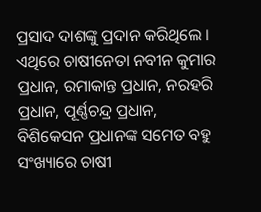ପ୍ରସାଦ ଦାଶଙ୍କୁ ପ୍ରଦାନ କରିଥିଲେ । ଏଥିରେ ଚାଷୀନେତା ନବୀନ କୁମାର ପ୍ରଧାନ, ରମାକାନ୍ତ ପ୍ରଧାନ, ନରହରି ପ୍ରଧାନ, ପୂର୍ଣ୍ଣଚନ୍ଦ୍ର ପ୍ରଧାନ, ବିଶିକେସନ ପ୍ରଧାନଙ୍କ ସମେତ ବହୁ ସଂଖ୍ୟାରେ ଚାଷୀ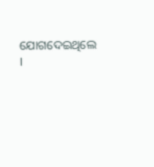ଯୋଗଦେଇଥିଲେ ।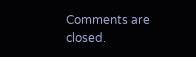Comments are closed.